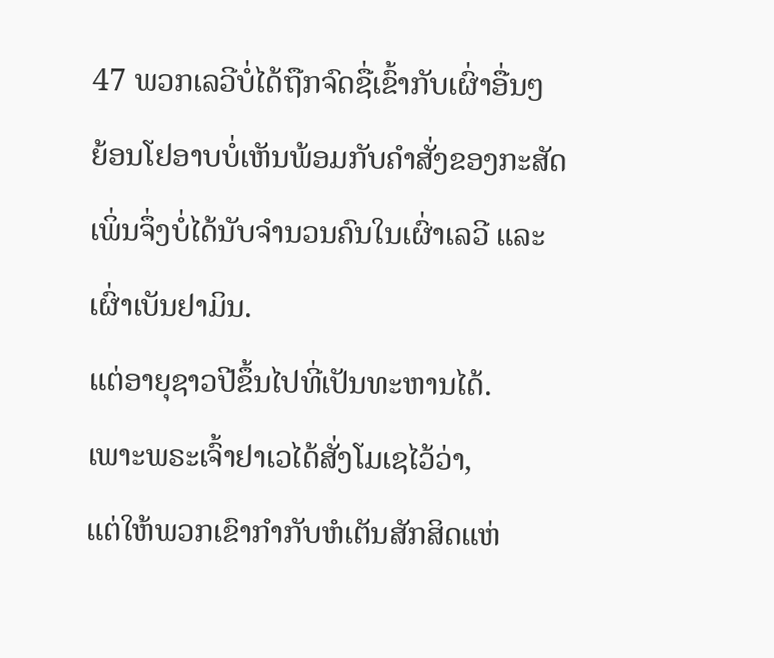47 ພວກເລວີບໍ່ໄດ້ຖືກຈົດຊື່ເຂົ້າກັບເຜົ່າອື່ນໆ
ຍ້ອນໂຢອາບບໍ່ເຫັນພ້ອມກັບຄຳສັ່ງຂອງກະສັດ ເພິ່ນຈຶ່ງບໍ່ໄດ້ນັບຈຳນວນຄົນໃນເຜົ່າເລວີ ແລະເຜົ່າເບັນຢາມິນ.
ແຕ່ອາຍຸຊາວປີຂຶ້ນໄປທີ່ເປັນທະຫານໄດ້.
ເພາະພຣະເຈົ້າຢາເວໄດ້ສັ່ງໂມເຊໄວ້ວ່າ,
ແຕ່ໃຫ້ພວກເຂົາກຳກັບຫໍເຕັນສັກສິດແຫ່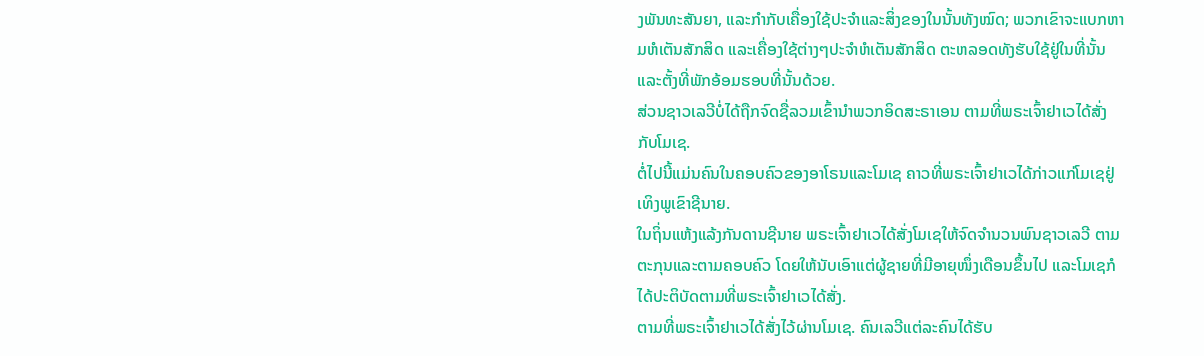ງພັນທະສັນຍາ, ແລະກຳກັບເຄື່ອງໃຊ້ປະຈຳແລະສິ່ງຂອງໃນນັ້ນທັງໝົດ; ພວກເຂົາຈະແບກຫາມຫໍເຕັນສັກສິດ ແລະເຄື່ອງໃຊ້ຕ່າງໆປະຈຳຫໍເຕັນສັກສິດ ຕະຫລອດທັງຮັບໃຊ້ຢູ່ໃນທີ່ນັ້ນ ແລະຕັ້ງທີ່ພັກອ້ອມຮອບທີ່ນັ້ນດ້ວຍ.
ສ່ວນຊາວເລວີບໍ່ໄດ້ຖືກຈົດຊື່ລວມເຂົ້ານຳພວກອິດສະຣາເອນ ຕາມທີ່ພຣະເຈົ້າຢາເວໄດ້ສັ່ງກັບໂມເຊ.
ຕໍ່ໄປນີ້ແມ່ນຄົນໃນຄອບຄົວຂອງອາໂຣນແລະໂມເຊ ຄາວທີ່ພຣະເຈົ້າຢາເວໄດ້ກ່າວແກ່ໂມເຊຢູ່ເທິງພູເຂົາຊີນາຍ.
ໃນຖິ່ນແຫ້ງແລ້ງກັນດານຊີນາຍ ພຣະເຈົ້າຢາເວໄດ້ສັ່ງໂມເຊໃຫ້ຈົດຈຳນວນພົນຊາວເລວີ ຕາມຕະກຸນແລະຕາມຄອບຄົວ ໂດຍໃຫ້ນັບເອົາແຕ່ຜູ້ຊາຍທີ່ມີອາຍຸໜຶ່ງເດືອນຂຶ້ນໄປ ແລະໂມເຊກໍໄດ້ປະຕິບັດຕາມທີ່ພຣະເຈົ້າຢາເວໄດ້ສັ່ງ.
ຕາມທີ່ພຣະເຈົ້າຢາເວໄດ້ສັ່ງໄວ້ຜ່ານໂມເຊ. ຄົນເລວີແຕ່ລະຄົນໄດ້ຮັບ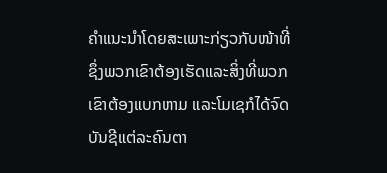ຄຳແນະນຳໂດຍສະເພາະກ່ຽວກັບໜ້າທີ່ ຊຶ່ງພວກເຂົາຕ້ອງເຮັດແລະສິ່ງທີ່ພວກເຂົາຕ້ອງແບກຫາມ ແລະໂມເຊກໍໄດ້ຈົດບັນຊີແຕ່ລະຄົນຕາ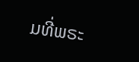ມທີ່ພຣະ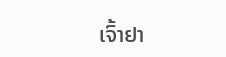ເຈົ້າຢາ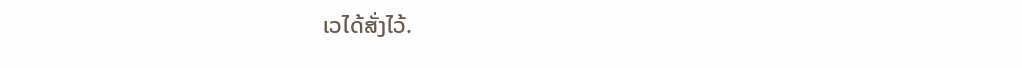ເວໄດ້ສັ່ງໄວ້.